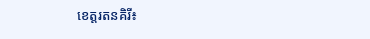ខេត្តរតនគិរី៖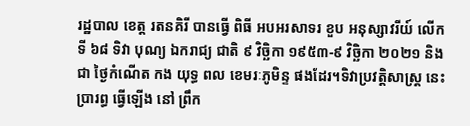រដ្ឋបាល ខេត្ត រតនគិរី បានធ្វើ ពិធី អបអរសាទរ ខួប អនុស្សាវរីយ៍ លើក ទី ៦៨ ទិវា បុណ្យ ឯករាជ្យ ជាតិ ៩ វិច្ឆិកា ១៩៥៣-៩ វិច្ឆិកា ២០២១ និង ជា ថ្ងៃកំណើត កង យុទ្ធ ពល ខេមរៈភូមិន្ទ ផងដែរ។ទិវាប្រវត្តិសាស្ត្រ នេះប្រារព្ធ ធ្វើឡើង នៅ ព្រឹក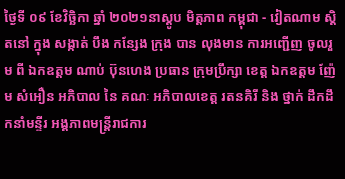ថ្ងៃទី ០៩ ខែវិច្ឆិកា ឆ្នាំ ២០២១នាស្តូប មិត្តភាព កម្ពុជា - វៀតណាម ស្តិតនៅ ក្នុង សង្កាត់ បឹង កន្សែង ក្រុង បាន លុងមាន ការអញ្ជើញ ចូលរួម ពី ឯកឧត្តម ណាប់ ប៊ុនហេង ប្រធាន ក្រុមប្រឹក្សា ខេត្ត ឯកឧត្តម ញ៉ែម សំអឿន អភិបាល នៃ គណៈ អភិបាលខេត្ត រតនគិរី និង ថ្នាក់ ដឹកដឹកនាំមន្ទីរ អង្គភាពមន្ត្រីរាជការ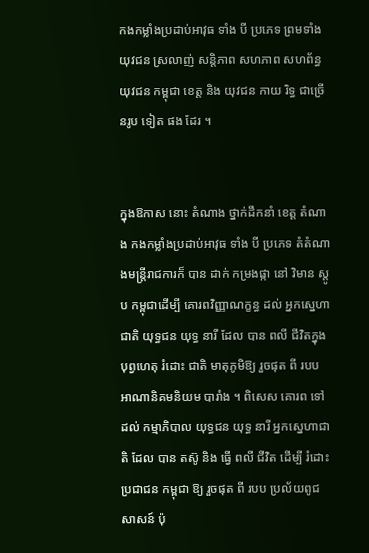កងកម្លាំងប្រដាប់អាវុធ ទាំង បី ប្រភេទ ព្រមទាំង យុវជន ស្រលាញ់ សន្តិភាព សហភាព សហព័ន្ធ យុវជន កម្ពុជា ខេត្ត និង យុវជន កាយ រិទ្ធ ជាច្រើនរូប ទៀត ផង ដែរ ។


ក្នុងឱកាស នោះ តំណាង ថ្នាក់ដឹកនាំ ខេត្ត តំណាង កងកម្លាំងប្រដាប់អាវុធ ទាំង បី ប្រភេទ តំតំណាងមន្ត្រីរាជការក៏ បាន ដាក់ កម្រងផ្កា នៅ វិមាន ស្តូប កម្ពុជាដើម្បី គោរពវិញ្ញាណក្ខន្ធ ដល់ អ្នកស្នេហាជាតិ យុទ្ធជន យុទ្ធ នារី ដែល បាន ពលី ជីវិតក្នុងបុព្វហេតុ រំដោះ ជាតិ មាតុភូមិឱ្យ រួចផុត ពី របប អាណានិគមនិយម បារាំង ។ ពិសេស គោរព ទៅដល់ កម្មាភិបាល យុទ្ធជន យុទ្ធ នារី អ្នកស្នេហាជាតិ ដែល បាន តស៊ូ និង ធ្វើ ពលី ជីវិត ដើម្បី រំដោះ ប្រជាជន កម្ពុជា ឱ្យ រួចផុត ពី របប ប្រល័យពូជសាសន៍ ប៉ុ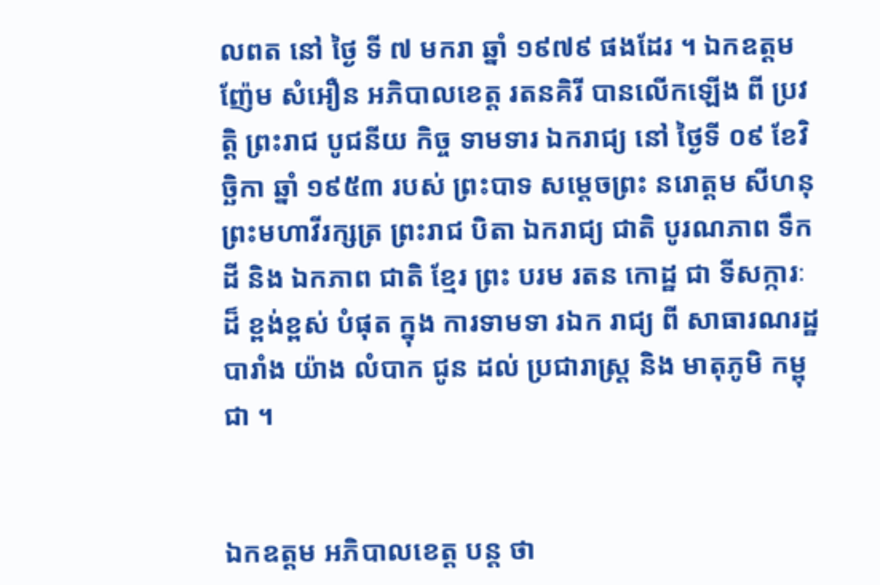លពត នៅ ថ្ងៃ ទី ៧ មករា ឆ្នាំ ១៩៧៩ ផងដែរ ។ ឯកឧត្តម ញ៉ែម សំអឿន អភិបាលខេត្ត រតនគិរី បានលើកឡើង ពី ប្រវត្តិ ព្រះរាជ បូជនីយ កិច្ច ទាមទារ ឯករាជ្យ នៅ ថ្ងៃទី ០៩ ខែវិច្ឆិកា ឆ្នាំ ១៩៥៣ របស់ ព្រះបាទ សម្ដេចព្រះ នរោត្ដម សីហនុ ព្រះមហាវីរក្សត្រ ព្រះរាជ បិតា ឯករាជ្យ ជាតិ បូរណភាព ទឹកដី និង ឯកភាព ជាតិ ខ្មែរ ព្រះ បរម រតន កោដ្ឋ ជា ទីសក្ការៈ ដ៏ ខ្ពង់ខ្ពស់ បំផុត ក្នុង ការទាមទា រឯក រាជ្យ ពី សាធារណរដ្ឋ បារាំង យ៉ាង លំបាក ជូន ដល់ ប្រជារាស្ត្រ និង មាតុភូមិ កម្ពុជា ។


ឯកឧត្តម អភិបាលខេត្ត បន្ត ថា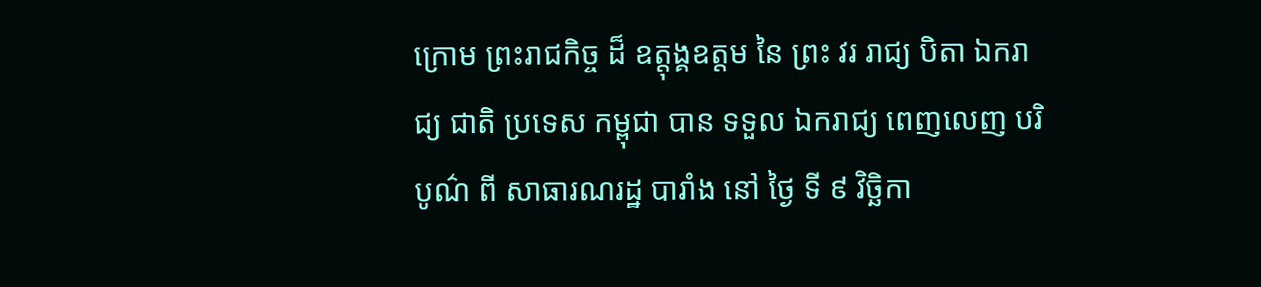ក្រោម ព្រះរាជកិច្ច ដ៏ ឧត្តុង្គឧត្តម នៃ ព្រះ វរ រាជ្យ បិតា ឯករាជ្យ ជាតិ ប្រទេស កម្ពុជា បាន ទទួល ឯករាជ្យ ពេញលេញ បរិបូណ៌ ពី សាធារណរដ្ឋ បារាំង នៅ ថ្ងៃ ទី ៩ វិច្ឆិកា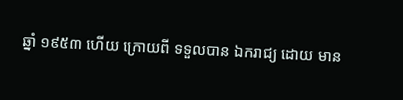ឆ្នាំ ១៩៥៣ ហើយ ក្រោយពី ទទួលបាន ឯករាជ្យ ដោយ មាន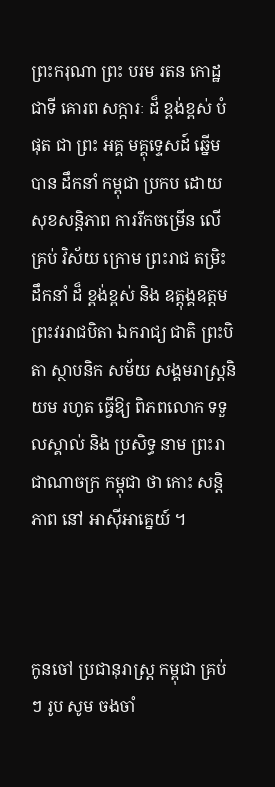ព្រះករុណា ព្រះ បរម រតន កោដ្ឋ ជាទី គោរព សក្ការៈ ដ៏ ខ្ពង់ខ្ពស់ បំផុត ជា ព្រះ អគ្គ មគ្គុទ្ទេសដ៍ ឆ្នើម បាន ដឹកនាំ កម្ពុជា ប្រកប ដោយ សុខសន្តិភាព ការរីកចម្រើន លើ គ្រប់ វិស័យ ក្រោម ព្រះរាជ តម្រិះ ដឹកនាំ ដ៏ ខ្ពង់ខ្ពស់ និង ឧត្តុង្គឧត្តម ព្រះវររាជបិតា ឯករាជ្យ ជាតិ ព្រះបិតា ស្ថាបនិក សម័យ សង្គមរាស្ត្រនិយម រហូត ធ្វើឱ្យ ពិភពលោក ទទួលស្គាល់ និង ប្រសិទ្ធ នាម ព្រះរាជាណាចក្រ កម្ពុជា ថា កោះ សន្តិភាព នៅ អាស៊ីអាគ្នេយ៍ ។



កូនចៅ ប្រជានុរាស្ត្រ កម្ពុជា គ្រប់ៗ រូប សូម ចងចាំ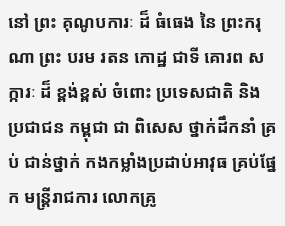នៅ ព្រះ គុណូបការៈ ដ៏ ធំធេង នៃ ព្រះករុណា ព្រះ បរម រតន កោដ្ឋ ជាទី គោរព សក្ការៈ ដ៏ ខ្ពង់ខ្ពស់ ចំពោះ ប្រទេសជាតិ និង ប្រជាជន កម្ពុជា ជា ពិសេស ថ្នាក់ដឹកនាំ គ្រប់ ជាន់ថ្នាក់ កងកម្លាំងប្រដាប់អាវុធ គ្រប់ផ្នែក មន្ត្រីរាជការ លោកគ្រូ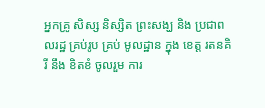អ្នកគ្រូ សិស្ស និស្សិត ព្រះសង្ឃ និង ប្រជាពលរដ្ឋ គ្រប់រូប គ្រប់ មូលដ្ឋាន ក្នុង ខេត្ត រតនគិរី នឹង ខិតខំ ចូលរួម ការ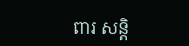ពារ សន្តិ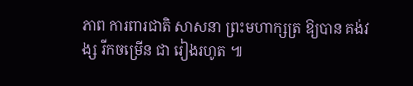ភាព ការពារជាតិ សាសនា ព្រះមហាក្សត្រ ឱ្យបាន គង់វង្ស រីកចម្រើន ជា រៀងរហូត ៕